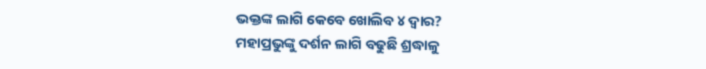ଭକ୍ତଙ୍କ ଲାଗି କେବେ ଖୋଲିବ ୪ ଦ୍ୱାର?
ମହାପ୍ରଭୁଙ୍କୁ ଦର୍ଶନ ଲାଗି ବଢୁଛି ଶ୍ରଦ୍ଧାଳୁ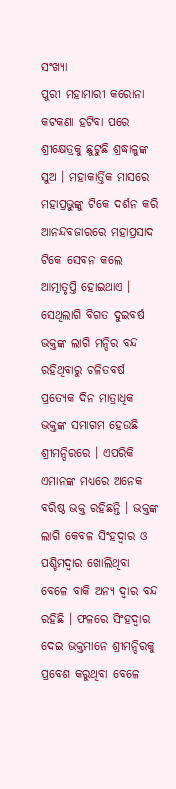ସଂଖ୍ୟା
ପୁରୀ ମହାମାରୀ କରୋନା କଟକଣା ହଟିବା ପରେ ଶ୍ରୀକ୍ଷେତ୍ରକୁ ଛୁଟୁଛି ଶ୍ରଦ୍ଧାଳୁଙ୍କ ସୁଅ । ମହାକାର୍ତ୍ତିକ ମାସରେ ମହାପ୍ରଭୁଙ୍କୁ ଟିକେ ଦର୍ଶନ କରି ଆନନ୍ଦବଜାରରେ ମହାପ୍ରସାଦ ଟିକେ ସେବନ କଲେ ଆତ୍ମାତୃପ୍ତି ହୋଇଥାଏ । ସେଥିଲାଗି ବିଗତ ଦୁଇବର୍ଷ ଭକ୍ତଙ୍କ ଲାଗି ମନ୍ଦିର ବନ୍ଦ ରହିଥିବାରୁ ଚଳିତବର୍ଷ ପ୍ରତ୍ୟେକ ଦିନ ମାତ୍ରାଧିକ ଭକ୍ତଙ୍କ ସମାଗମ ହେଉଛି ଶ୍ରୀମନ୍ଦିରରେ । ଏପରିକି ଏମାନଙ୍କ ମଧ୍ୟରେ ଅନେକ ବରିଷ୍ଠ ଭକ୍ତ ରହିଛନ୍ତି । ଭକ୍ତଙ୍କ ଲାଗି କେବଳ ସିଂହଦ୍ୱାର ଓ ପଶ୍ଚିମଦ୍ୱାର ଖୋଲିଥିବା ବେଳେ ବାକି ଅନ୍ୟ ଦ୍ୱାର ବନ୍ଦ ରହିଛି । ଫଳରେ ସିଂହଦ୍ୱାର ଦେଇ ଭକ୍ତମାନେ ଶ୍ରୀମନ୍ଦିରକୁ ପ୍ରବେଶ କରୁଥିବା ବେଳେ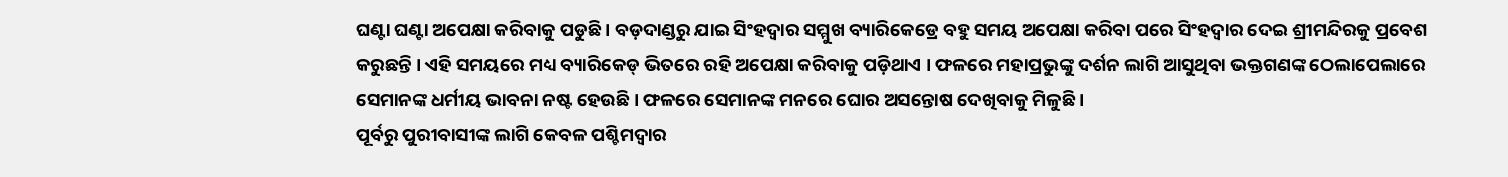ଘଣ୍ଟା ଘଣ୍ଟା ଅପେକ୍ଷା କରିବାକୁ ପଡୁଛି । ବଡ଼ଦାଣ୍ଡରୁ ଯାଇ ସିଂହଦ୍ୱାର ସମ୍ମୁଖ ବ୍ୟାରିକେଡ୍ରେ ବହୁ ସମୟ ଅପେକ୍ଷା କରିବା ପରେ ସିଂହଦ୍ୱାର ଦେଇ ଶ୍ରୀମନ୍ଦିରକୁ ପ୍ରବେଶ କରୁଛନ୍ତି । ଏହି ସମୟରେ ମଧ୍ୟ ବ୍ୟାରିକେଡ୍ ଭିତରେ ରହି ଅପେକ୍ଷା କରିବାକୁ ପଡ଼ିଥାଏ । ଫଳରେ ମହାପ୍ରଭୁଙ୍କୁ ଦର୍ଶନ ଲାଗି ଆସୁଥିବା ଭକ୍ତଗଣଙ୍କ ଠେଲାପେଲାରେ ସେମାନଙ୍କ ଧର୍ମୀୟ ଭାବନା ନଷ୍ଟ ହେଉଛି । ଫଳରେ ସେମାନଙ୍କ ମନରେ ଘୋର ଅସନ୍ତୋଷ ଦେଖିବାକୁ ମିଳୁଛି ।
ପୂର୍ବରୁ ପୁରୀବାସୀଙ୍କ ଲାଗି କେବଳ ପଶ୍ଚିମଦ୍ୱାର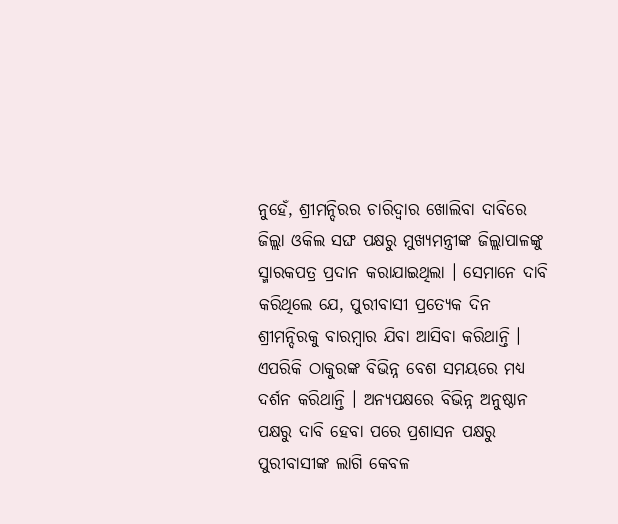ନୁହେଁ, ଶ୍ରୀମନ୍ଦିରର ଚାରିଦ୍ୱାର ଖୋଲିବା ଦାବିରେ ଜିଲ୍ଲା ଓକିଲ ସଙ୍ଘ ପକ୍ଷରୁ ମୁଖ୍ୟମନ୍ତ୍ରୀଙ୍କ ଜିଲ୍ଲାପାଳଙ୍କୁ ସ୍ମାରକପତ୍ର ପ୍ରଦାନ କରାଯାଇଥିଲା । ସେମାନେ ଦାବି କରିଥିଲେ ଯେ, ପୁରୀବାସୀ ପ୍ରତ୍ୟେକ ଦିନ ଶ୍ରୀମନ୍ଦିରକୁ ବାରମ୍ବାର ଯିବା ଆସିବା କରିଥାନ୍ତି । ଏପରିକି ଠାକୁରଙ୍କ ବିଭିନ୍ନ ବେଶ ସମୟରେ ମଧ୍ୟ ଦର୍ଶନ କରିଥାନ୍ତି । ଅନ୍ୟପକ୍ଷରେ ବିଭିନ୍ନ ଅନୁଷ୍ଠାନ ପକ୍ଷରୁ ଦାବି ହେବା ପରେ ପ୍ରଶାସନ ପକ୍ଷରୁ ପୁରୀବାସୀଙ୍କ ଲାଗି କେବଳ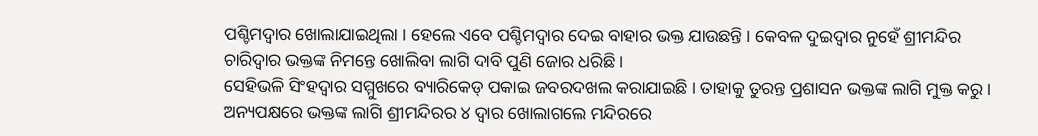ପଶ୍ଚିମଦ୍ୱାର ଖୋଲାଯାଇଥିଲା । ହେଲେ ଏବେ ପଶ୍ଚିମଦ୍ୱାର ଦେଇ ବାହାର ଭକ୍ତ ଯାଉଛନ୍ତି । କେବଳ ଦୁଇଦ୍ୱାର ନୁହେଁ ଶ୍ରୀମନ୍ଦିର ଚାରିଦ୍ୱାର ଭକ୍ତଙ୍କ ନିମନ୍ତେ ଖୋଲିବା ଲାଗି ଦାବି ପୁଣି ଜୋର ଧରିଛି ।
ସେହିଭଳି ସିଂହଦ୍ୱାର ସମ୍ମୁଖରେ ବ୍ୟାରିକେଡ୍ ପକାଇ ଜବରଦଖଲ କରାଯାଇଛି । ତାହାକୁ ତୁରନ୍ତ ପ୍ରଶାସନ ଭକ୍ତଙ୍କ ଲାଗି ମୁକ୍ତ କରୁ । ଅନ୍ୟପକ୍ଷରେ ଭକ୍ତଙ୍କ ଲାଗି ଶ୍ରୀମନ୍ଦିରର ୪ ଦ୍ୱାର ଖୋଲାଗଲେ ମନ୍ଦିରରେ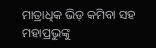ମାତ୍ରାଧିକ ଭିଡ଼ କମିବା ସହ ମହାପ୍ରଭୁଙ୍କୁ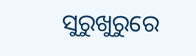ସୁରୁଖୁରୁରେ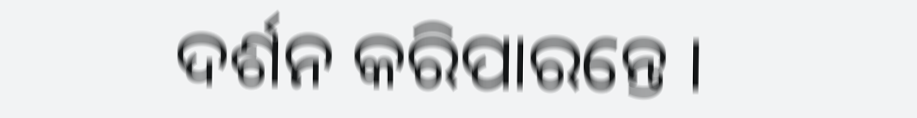ଦର୍ଶନ କରିପାରନ୍ତେ ।